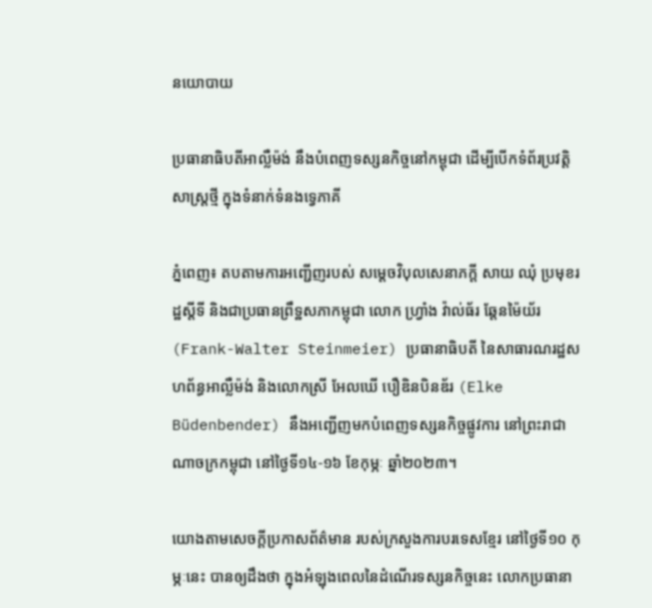នយោបាយ

ប្រធានាធិបតីអាល្លឺម៉ង់ នឹងបំពេញទស្សនកិច្ចនៅកម្ពុជា ដើម្បីបើកទំព័រប្រវត្តិសាស្ត្រថ្មី ក្នុងទំនាក់ទំនងទ្វេភាគី

ភ្នំពេញ៖ តបតាមការអញ្ជើញរបស់ សម្តេចវិបុលសេនាភក្តី សាយ ឈុំ ប្រមុខរដ្ឋស្តីទី និងជាប្រធានព្រឹទ្ឋសភាកម្ពុជា លោក ហ្រ្វាំង វ៉ាល់ធ័រ ឆ្តែនម៉ៃយ័រ (Frank-Walter Steinmeier) ប្រធានាធិបតី នៃសាធារណរដ្ឋសហព័ន្ធអាល្លឺម៉ង់ និងលោកស្រី អែលឃើ បឿឌិនបិនឌ័រ (Elke Büdenbender) នឹងអញ្ជើញមកបំពេញទស្សនកិច្ចផ្លូវការ នៅព្រះរាជាណាចក្រកម្ពុជា នៅថ្ងៃទី១៤-១៦ ខែកុម្ភៈ ឆ្នាំ២០២៣។

យោងតាមសេចក្ដីប្រកាសព័ត៌មាន របស់ក្រសួងការបរទេសខ្មែរ នៅថ្ងៃទី១០ កុម្ភៈនេះ បានឲ្យដឹងថា ក្នុងអំឡុងពេលនៃដំណើរទស្សនកិច្ចនេះ លោកប្រធានា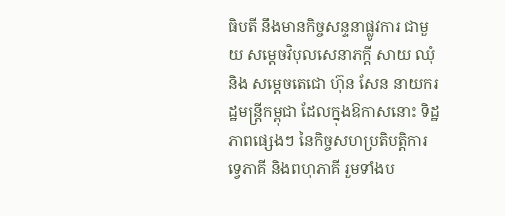ធិបតី នឹងមានកិច្ចសន្ទនាផ្លូវការ ជាមួយ សម្តេចវិបុលសេនាភក្តី សាយ ឈុំ និង សម្តេចតេជោ ហ៊ុន សែន នាយករដ្ឋមន្រ្តីកម្ពុជា ដែលក្នុងឱកាសនោះ ទិដ្ឋភាពផ្សេងៗ នៃកិច្ចសហប្រតិបត្តិការ ទ្វេភាគី និងពហុភាគី រួមទាំងប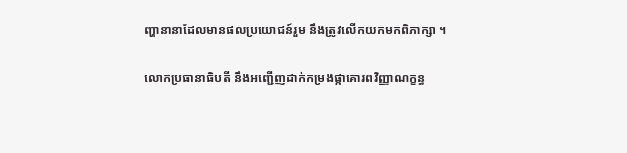ញ្ហានានាដែលមានផលប្រយោជន៍រួម នឹងត្រូវលើកយកមកពិភាក្សា ។

លោកប្រធានាធិបតី នឹងអញ្ជើញដាក់កម្រងផ្កាគោរពវិញ្ញាណក្ខន្ធ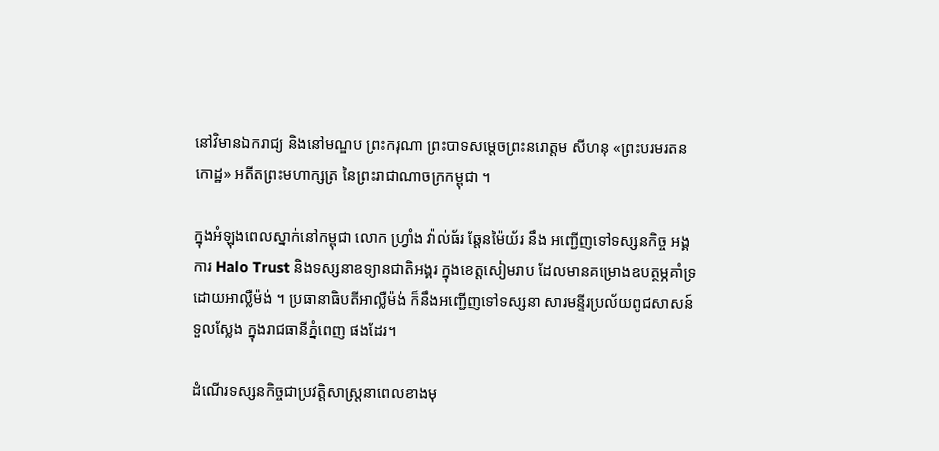នៅវិមានឯករាជ្យ និងនៅមណ្ឌប ព្រះករុណា ព្រះបាទសម្តេចព្រះនរោត្តម សីហនុ «ព្រះបរមរតនកោដ្ឋ» អតីតព្រះមហាក្សត្រ នៃព្រះរាជាណាចក្រកម្ពុជា ។

ក្នុងអំឡុងពេលស្នាក់នៅកម្ពុជា លោក ហ្រ្វាំង វ៉ាល់ធ័រ ឆ្តែនម៉ៃយ័រ នឹង អញ្ជើញទៅទស្សនកិច្ច អង្គការ Halo Trust និងទស្សនាឧទ្យានជាតិអង្គរ ក្នុងខេត្តសៀមរាប ដែលមានគម្រោងឧបត្ថម្ភគាំទ្រ ដោយអាល្លឺម៉ង់ ។ ប្រធានាធិបតីអាល្លឺម៉ង់ ក៏នឹងអញ្ជើញទៅទស្សនា សារមន្ទីរប្រល័យពូជសាសន៍ទួលស្លែង ក្នុងរាជធានីភ្នំពេញ ផងដែរ។

ដំណើរទស្សនកិច្ចជាប្រវត្តិសាស្រ្តនាពេលខាងមុ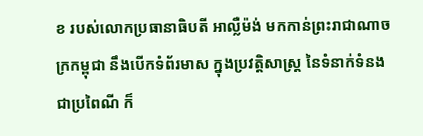ខ របស់លោកប្រធានាធិបតី អាល្លឺម៉ង់ មកកាន់ព្រះរាជាណាចក្រកម្ពុជា នឹងបើកទំព័រមាស ក្នុងប្រវត្តិសាស្រ្ត នៃទំនាក់ទំនងជាប្រពៃណី ក៏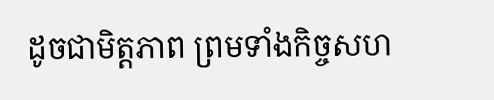ដូចជាមិត្តភាព ព្រមទាំងកិច្ចសហ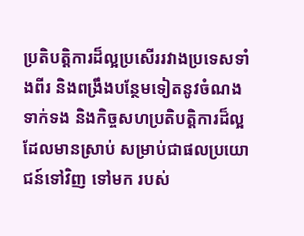ប្រតិបត្តិការដ៏ល្អប្រសើររវាងប្រទេសទាំងពីរ និងពង្រឹងបន្ថែមទៀតនូវចំណងទាក់ទង និងកិច្ចសហប្រតិបត្តិការដ៏ល្អដែលមានស្រាប់ សម្រាប់ជាផលប្រយោជន៍ទៅវិញ ទៅមក របស់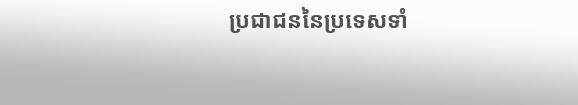ប្រជាជននៃប្រទេសទាំ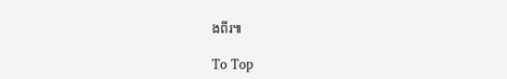ងពីរ៕

To Top